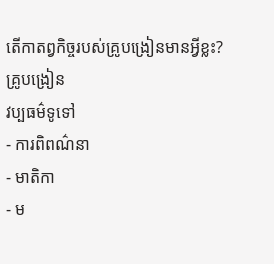តើកាតព្វកិច្ចរបស់គ្រូបង្រៀនមានអ្វីខ្លះ?
គ្រូបង្រៀន
វប្បធម៌ទូទៅ
- ការពិពណ៌នា
- មាតិកា
- ម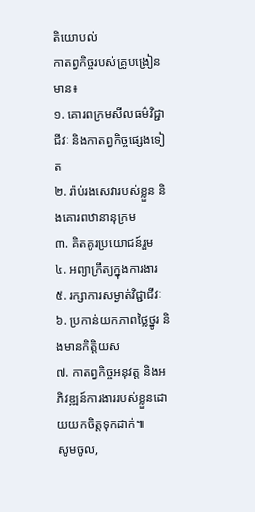តិយោបល់
កាតព្វកិច្ចរបស់គ្រូបង្រៀនមាន៖
១. គោរពក្រមសីលធម៌វិជ្ជាជីវៈ និងកាតព្វកិច្ចផ្សេងទៀត
២. រ៉ាប់រងសេវារបស់ខ្លួន និងគោរពឋានានុក្រម
៣. គិតគូរប្រយោជន៍រួម
៤. អព្យាក្រឹត្យក្នុងការងារ
៥. រក្សាការសម្ងាត់វិជ្ជាជីវៈ
៦. ប្រកាន់យកភាពថ្លៃថ្នូរ និងមានកិត្តិយស
៧. កាតព្វកិច្ចអនុវត្ត និងអភិវឌ្ឍន៍ការងាររបស់ខ្លួនដោយយកចិត្តទុកដាក់៕
សូមចូល,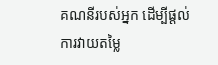គណនីរបស់អ្នក ដើម្បីផ្តល់ការវាយតម្លៃ